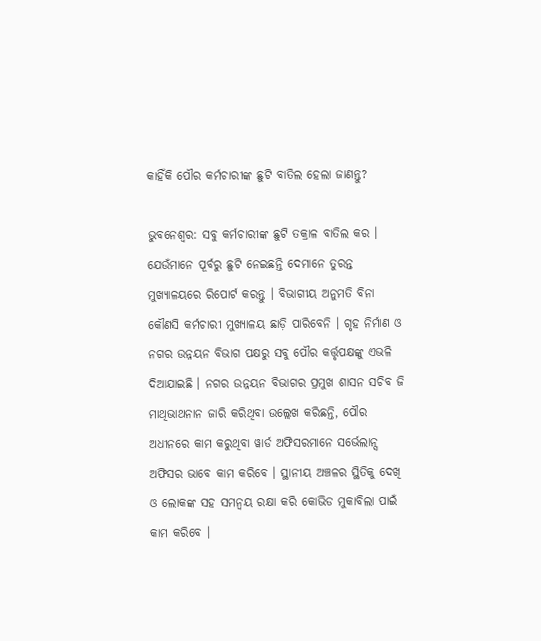କାହିଁକି ପୌର କର୍ମଚାରୀଙ୍କ ଛୁଟି ବାତିଲ ହେଲା ଜାଣନ୍ତୁ?

ଭୁବନେଶ୍ୱର: ସବୁ କର୍ମଚାରୀଙ୍କ ଛୁଟି ତକ୍ରାଳ ବାତିଲ କର । ଯେଉଁମାନେ ପୂର୍ବରୁ ଛୁଟି ନେଇଛନ୍ତି ଦେମାନେ ତୁରନ୍ତ ମୁଖ୍ୟାଳୟରେ ରିପୋର୍ଟ କରନ୍ତୁ । ବିଭାଗୀୟ ଅନୁମତି ବିନା କୌଣସି କର୍ମଚାରୀ ମୁଖ୍ୟାଳୟ ଛାଡ଼ି ପାରିବେନି । ଗୃହ ନିର୍ମାଣ ଓ ନଗର ଉନ୍ନୟନ ବିଭାଗ ପକ୍ଷରୁ ସବୁ ପୌର କର୍ତ୍ତୃପକ୍ଷଙ୍କୁ ଏଭଳି ଦିଆଯାଇଛି । ନଗର ଉନ୍ନୟନ ବିଭାଗର ପ୍ରମୁଖ ଶାସନ ସଚିବ ଜି ମାଥିଭାଥନାନ ଜାରି କରିଥିବା ଉଲ୍ଲେଖ କରିଛନ୍ତି, ପୌର ଅଧୀନରେ କାମ କରୁଥିବା ୱାର୍ଡ ଅଫିସରମାନେ ସର୍ଭେଲାନ୍ସ ଅଫିସର ଭାବେ କାମ କରିବେ । ସ୍ଥାନୀୟ ଅଞ୍ଚଳର ସ୍ଥିତିକୁ ଦେଖି ଓ ଲୋକଙ୍କ ସହ ସମନ୍ୱୟ ରକ୍ଷା କରି କୋଭିଡ ମୁକାବିଲା ପାଇଁ କାମ କରିବେ ।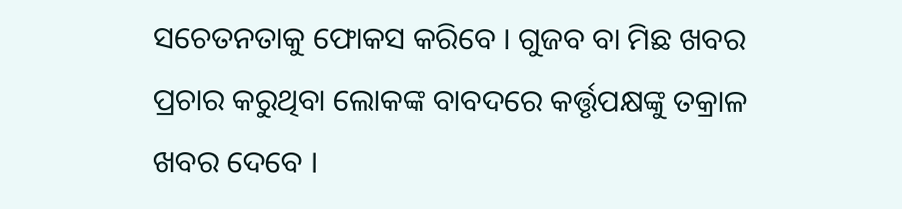ସଚେତନତାକୁ ଫୋକସ କରିବେ । ଗୁଜବ ବା ମିଛ ଖବର ପ୍ରଚାର କରୁଥିବା ଲୋକଙ୍କ ବାବଦରେ କର୍ତ୍ତୃପକ୍ଷଙ୍କୁ ତକ୍ରାଳ ଖବର ଦେବେ ।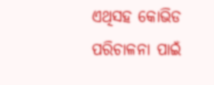ଏଥିସହ କୋଭିଡ ପରିଚାଳନା ପାଇଁ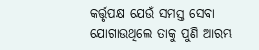କର୍ତ୍ତୃପକ୍ଷ ଯେଉଁ ସମସ୍ତ ସେବା ଯୋଗାଉଥିଲେ ତାକୁ ପୁଣି ଆରମ୍ଭ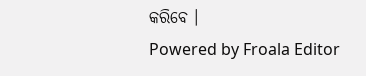କରିବେ ।
Powered by Froala Editor